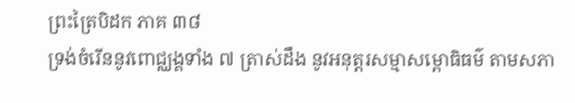ព្រះត្រៃបិដក ភាគ ៣៨
ទ្រង់ចំរើននូវពោជ្ឈង្គទាំង ៧ ត្រាស់ដឹង នូវអនុត្តរសម្មាសម្ពោធិធម៌ តាមសភា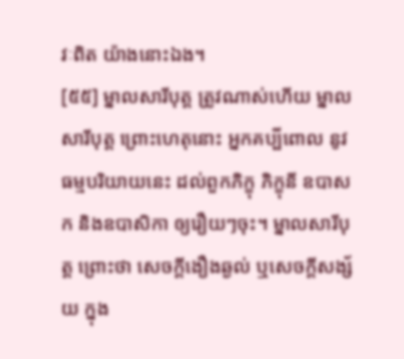វៈពិត យ៉ាងនោះឯង។
[៥៥] ម្នាលសារីបុត្ត ត្រូវណាស់ហើយ ម្នាលសារីបុត្ត ព្រោះហេតុនោះ អ្នកគប្បីពោល នូវធម្មបរិយាយនេះ ដល់ពួកភិក្ខុ ភិក្ខុនី ឧបាសក និងឧបាសិកា ឲ្យរឿយៗចុះ។ ម្នាលសារីបុត្ត ព្រោះថា សេចក្តីងឿងឆ្ងល់ ឬសេចក្តីសង្ស័យ ក្នុង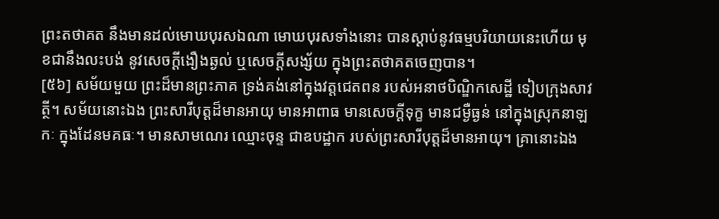ព្រះតថាគត នឹងមានដល់មោឃបុរសឯណា មោឃបុរសទាំងនោះ បានស្តាប់នូវធម្មបរិយាយនេះហើយ មុខជានឹងលះបង់ នូវសេចក្តីងឿងឆ្ងល់ ឬសេចក្តីសង្ស័យ ក្នុងព្រះតថាគតចេញបាន។
[៥៦] សម័យមួយ ព្រះដ៏មានព្រះភាគ ទ្រង់គង់នៅក្នុងវត្តជេតពន របស់អនាថបិណ្ឌិកសេដ្ឋី ទៀបក្រុងសាវត្ថី។ សម័យនោះឯង ព្រះសារីបុត្តដ៏មានអាយុ មានអាពាធ មានសេចក្តីទុក្ខ មានជម្ងឺធ្ងន់ នៅក្នុងស្រុកនាឡកៈ ក្នុងដែនមគធៈ។ មានសាមណេរ ឈ្មោះចុន្ទ ជាឧបដ្ឋាក របស់ព្រះសារីបុត្តដ៏មានអាយុ។ គ្រានោះឯង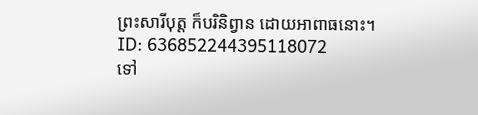ព្រះសារីបុត្ត ក៏បរិនិព្វាន ដោយអាពាធនោះ។
ID: 636852244395118072
ទៅ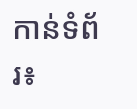កាន់ទំព័រ៖